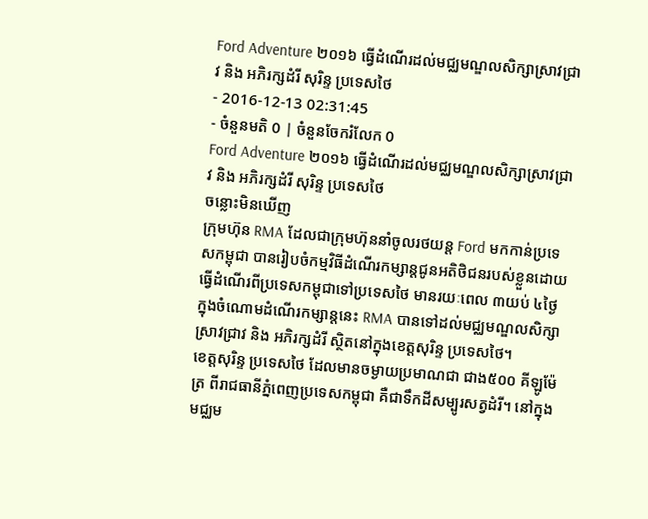Ford Adventure ២០១៦ ធ្វើដំណើរដល់មជ្ឈមណ្ឌលសិក្សាស្រាវជ្រាវ និង អភិរក្សដំរី សុរិន្ទ ប្រទេសថៃ
- 2016-12-13 02:31:45
- ចំនួនមតិ 0 | ចំនួនចែករំលែក 0
Ford Adventure ២០១៦ ធ្វើដំណើរដល់មជ្ឈមណ្ឌលសិក្សាស្រាវជ្រាវ និង អភិរក្សដំរី សុរិន្ទ ប្រទេសថៃ
ចន្លោះមិនឃើញ
ក្រុមហ៊ុន RMA ដែលជាក្រុមហ៊ុននាំចូលរថយន្ត Ford មកកាន់ប្រទេសកម្ពុជា បានរៀបចំកម្មវិធីដំណើរកម្សាន្តជូនអតិថិជនរបស់ខ្លួនដោយធ្វើដំណើរពីប្រទេសកម្ពុជាទៅប្រទេសថៃ មានរយៈពេល ៣យប់ ៤ថ្ងៃ ក្នុងចំណោមដំណើរកម្សាន្តនេះ RMA បានទៅដល់មជ្ឈមណ្ឌលសិក្សាស្រាវជ្រាវ និង អភិរក្សដំរី ស្ថិតនៅក្នុងខេត្តសុរិន្ទ ប្រទេសថៃ។
ខេត្តសុរិន្ទ ប្រទេសថៃ ដែលមានចម្ងាយប្រមាណជា ជាង៥០០ គីឡូម៉ែត្រ ពីរាជធានីភ្នំពេញប្រទេសកម្ពុជា គឺជាទឹកដីសម្បូរសត្វដំរី។ នៅក្នុងមជ្ឈម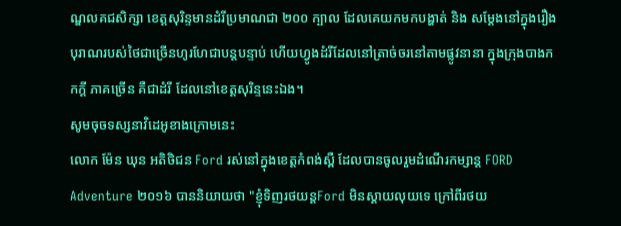ណ្ឌលគជសិក្សា ខេត្តសុរិន្ទមានដំរីប្រមាណជា ២០០ ក្បាល ដែលគេយកមកបង្ហាត់ និង សម្ដែងនៅក្នុងរឿងបុរាណរបស់ថៃជាច្រើនហូរហែជាបន្តបន្ទាប់ ហើយហ្វូងដំរីដែលនៅត្រាច់ចរនៅតាមផ្លូវនានា ក្នុងក្រុងបាងកកក្ដី ភាគច្រើន គឺជាដំរី ដែលនៅខេត្តសុរិន្ទនេះឯង។
សូមចុចទស្សនាវិដេអូខាងក្រោមនេះ
លោក ម៉ែន ឃុន អតិថិជន Ford រស់នៅក្នុងខេត្តកំពង់ស្ពឺ ដែលបានចូលរួមដំណើរកម្សាន្ត FORD Adventure ២០១៦ បាននិយាយថា "ខ្ញុំទិញរថយន្តFord មិនស្ដាយលុយទេ ក្រៅពីរថយ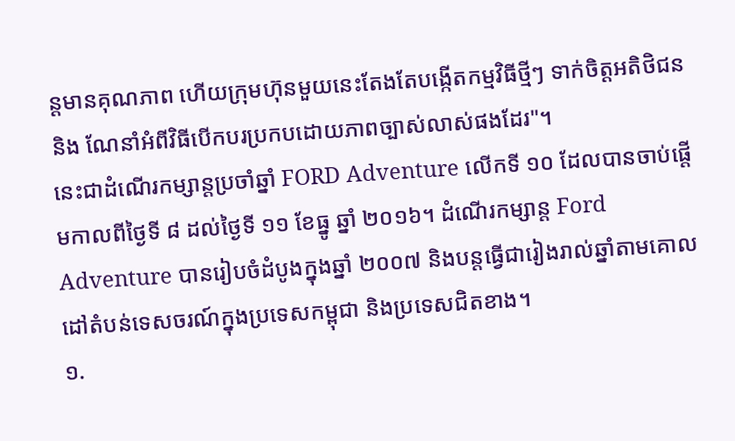ន្តមានគុណភាព ហើយក្រុមហ៊ុនមួយនេះតែងតែបង្កើតកម្មវិធីថ្មីៗ ទាក់ចិត្តអតិថិជន និង ណែនាំអំពីវិធីបើកបរប្រកបដោយភាពច្បាស់លាស់ផងដែរ"។
នេះជាដំណើរកម្សាន្តប្រចាំឆ្នាំ FORD Adventure លើកទី ១០ ដែលបានចាប់ផ្ដើមកាលពីថ្ងៃទី ៨ ដល់ថ្ងៃទី ១១ ខែធ្នូ ឆ្នាំ ២០១៦។ ដំណើរកម្សាន្ត Ford Adventure បានរៀបចំដំបូងក្នុងឆ្នាំ ២០០៧ និងបន្តធ្វើជារៀងរាល់ឆ្នាំតាមគោលដៅតំបន់ទេសចរណ៍ក្នុងប្រទេសកម្ពុជា និងប្រទេសជិតខាង។
១.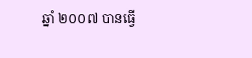ឆ្នាំ ២០០៧ បានធ្វើ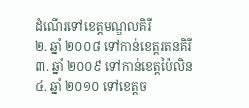ដំណើរទៅខេត្តមណ្ឌលគិរី
២. ឆ្នាំ ២០០៨ ទៅកាន់ខេត្តរតនគិរី
៣. ឆ្នាំ ២០០៩ ទៅកាន់ខេត្តប៉ៃលិន
៤. ឆ្នាំ ២០១០ ទៅខេត្តច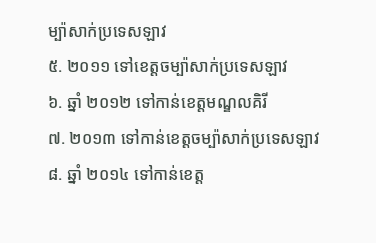ម្ប៉ាសាក់ប្រទេសឡាវ
៥. ២០១១ ទៅខេត្តចម្ប៉ាសាក់ប្រទេសឡាវ
៦. ឆ្នាំ ២០១២ ទៅកាន់ខេត្តមណ្ឌលគិរី
៧. ២០១៣ ទៅកាន់ខេត្តចម្ប៉ាសាក់ប្រទេសឡាវ
៨. ឆ្នាំ ២០១៤ ទៅកាន់ខេត្ត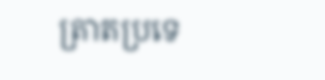ត្រាតប្រទេ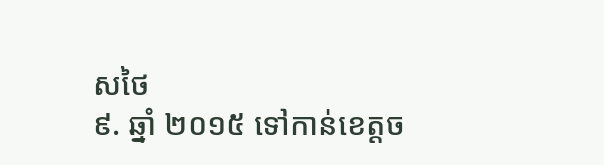សថៃ
៩. ឆ្នាំ ២០១៥ ទៅកាន់ខេត្តច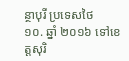ន្ថាបុរី ប្រទេសថៃ
១០. ឆ្នាំ ២០១៦ ទៅខេត្តសុរិ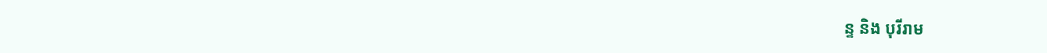ន្ទ និង បុរីរាម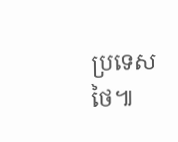ប្រទេសថៃ៕